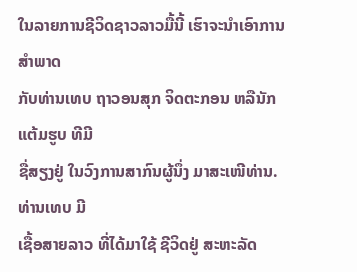ໃນລາຍການຊີວິດຊາວລາວມື້ນີ້ ເຮົາຈະນຳເອົາການສຳພາດ
ກັບທ່ານເທບ ຖາວອນສຸກ ຈິດຕະກອນ ຫລືນັກແຕ້ມຮູບ ທີມີ
ຊື່ສຽງຢູ່ ໃນວົງການສາກົນຜູ້ນຶ່ງ ມາສະເໜີທ່ານ. ທ່ານເທບ ມີ
ເຊື້ອສາຍລາວ ທີ່ໄດ້ມາໃຊ້ ຊີວິດຢູ່ ສະຫະລັດ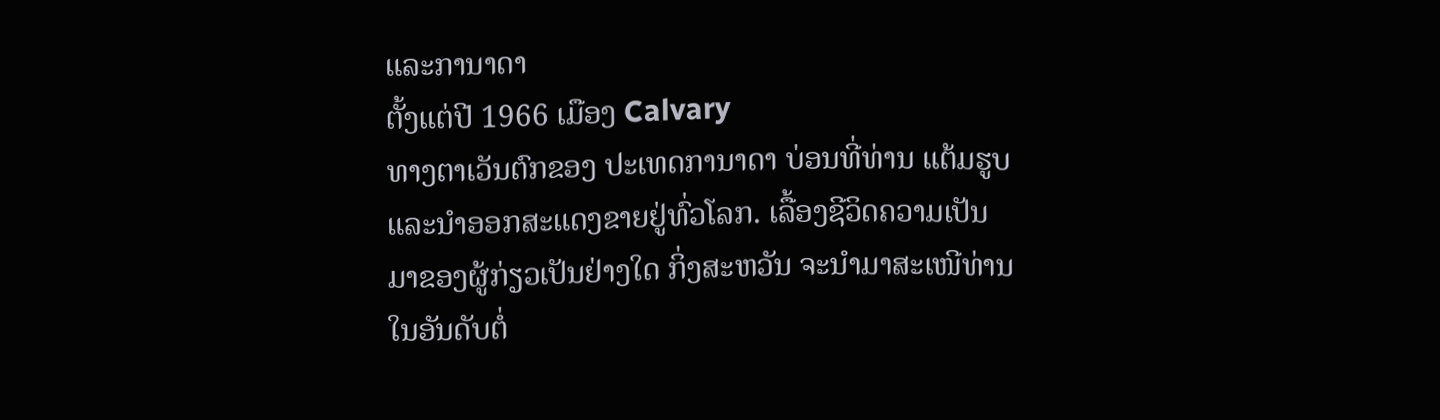ແລະການາດາ
ຕັ້ງແຕ່ປີ 1966 ເມືອງ Calvary
ທາງຕາເວັນຕົກຂອງ ປະເທດການາດາ ບ່ອນທີ່ທ່ານ ແຕ້ມຮູບ
ແລະນຳອອກສະແດງຂາຍຢູ່ທົ່ວໂລກ. ເລື້ອງຊີວິດຄວາມເປັນ
ມາຂອງຜູ້ກ່ຽວເປັນຢ່າງໃດ ກິ່ງສະຫວັນ ຈະນຳມາສະເໜີທ່ານ
ໃນອັນດັບຕໍ່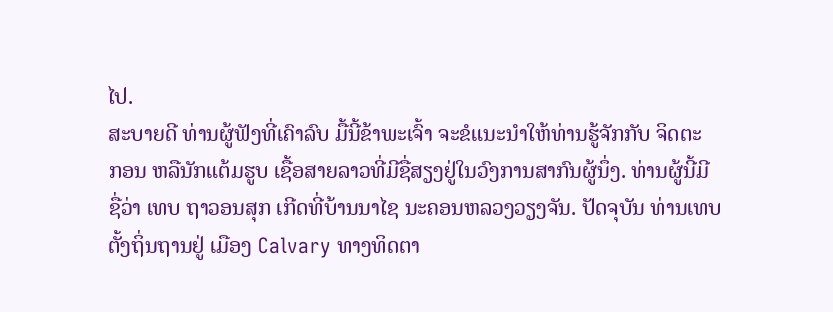ໄປ.
ສະບາຍດີ ທ່ານຜູ້ຟັງທີ່ເຄົາລົບ ມື້ນີ້ຂ້າພະເຈົ້າ ຈະຂໍແນະນຳໃຫ້ທ່ານຮູ້ຈັກກັບ ຈິດຕະ
ກອນ ຫລືນັກແຕ້ມຮູບ ເຊື້ອສາຍລາວທີ່ມີຊື່ສຽງຢູ່ໃນວົງການສາກົນຜູ້ນຶ່ງ. ທ່ານຜູ້ນີ້ມີ
ຊື່ວ່າ ເທບ ຖາວອນສຸກ ເກີດທີ່ບ້ານນາໄຊ ນະຄອນຫລວງວຽງຈັນ. ປັດຈຸບັນ ທ່ານເທບ
ຕັ້ງຖິ່ນຖານຢູ່ ເມືອງ Calvary ທາງທິດຕາ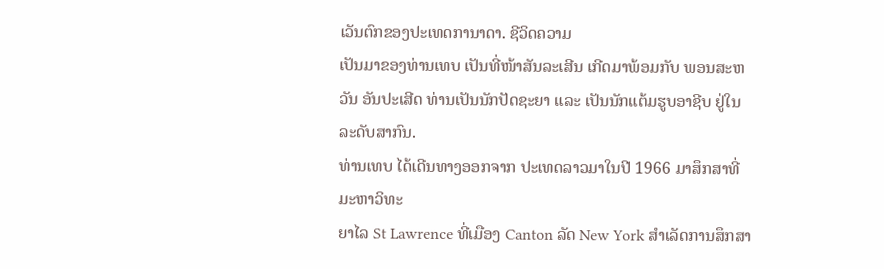ເວັນຕົກຂອງປະເທດການາດາ. ຊີວິດຄວາມ
ເປັນມາຂອງທ່ານເທບ ເປັນທີ່ໜ້າສັນລະເສີນ ເກີດມາພ້ອມກັບ ພອນສະຫວັນ ອັນປະເສີດ ທ່ານເປັນນັກປັດຊະຍາ ແລະ ເປັນນັກແຕ້ມຮູບອາຊີບ ຢູ່ໃນລະດັບສາກົນ.
ທ່ານເທບ ໄດ້ເດີນທາງອອກຈາກ ປະເທດລາວມາໃນປີ 1966 ມາສຶກສາທີ່ ມະຫາວິທະ
ຍາໄລ St Lawrence ທີ່ເມືອງ Canton ລັດ New York ສຳເລັດການສຶກສາ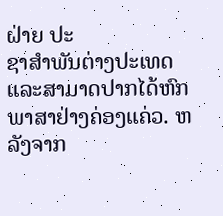ຝ່າຍ ປະ
ຊາສຳພັນຕ່າງປະເທດ ແລະສາມາດປາກໄດ້ຫົກພາສາຢ່າງຄ່ອງແຄ່ວ. ຫລັງຈາກ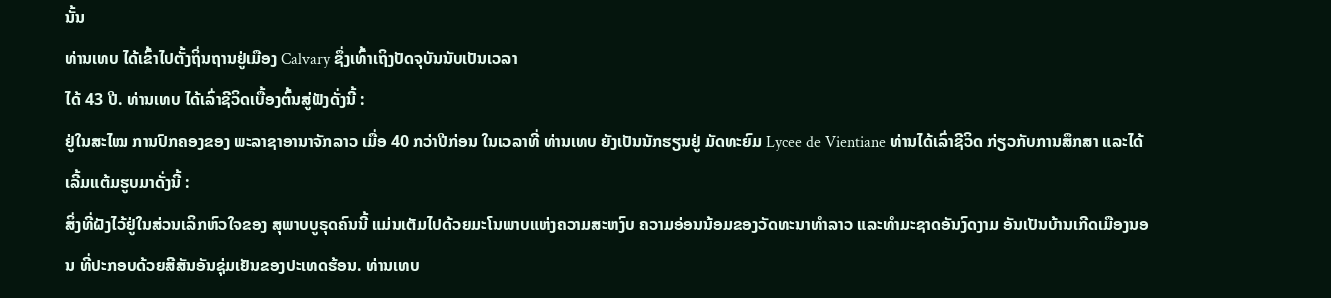ນັ້ນ
ທ່ານເທບ ໄດ້ເຂົ້າໄປຕັ້ງຖິ່ນຖານຢູ່ເມືອງ Calvary ຊຶ່ງເທົ້າເຖິງປັດຈຸບັນນັບເປັນເວລາ
ໄດ້ 43 ປີ. ທ່ານເທບ ໄດ້ເລົ່າຊີວິດເບື້ອງຕົ້ນສູ່ຟັງດັ່ງນີ້ :
ຢູ່ໃນສະໄໝ ການປົກຄອງຂອງ ພະລາຊາອານາຈັກລາວ ເມື່ອ 40 ກວ່າປີກ່ອນ ໃນເວລາທີ່ ທ່ານເທບ ຍັງເປັນນັກຮຽນຢູ່ ມັດທະຍົມ Lycee de Vientiane ທ່ານໄດ້ເລົ່າຊີວິດ ກ່ຽວກັບການສຶກສາ ແລະໄດ້ເລີ້ມແຕ້ມຮູບມາດັ່ງນີ້ :
ສິ່ງທີ່ຝັງໄວ້ຢູ່ໃນສ່ວນເລິກຫົວໃຈຂອງ ສຸພາບບູຣຸດຄົນນີ້ ແມ່ນເຕັມໄປດ້ວຍມະໂນພາບແຫ່ງຄວາມສະຫງົບ ຄວາມອ່ອນນ້ອມຂອງວັດທະນາທຳລາວ ແລະທຳມະຊາດອັນງົດງາມ ອັນເປັນບ້ານເກີດເມືອງນອນ ທີ່ປະກອບດ້ວຍສີສັນອັນຊຸ່ມເຢັນຂອງປະເທດຮ້ອນ. ທ່ານເທບ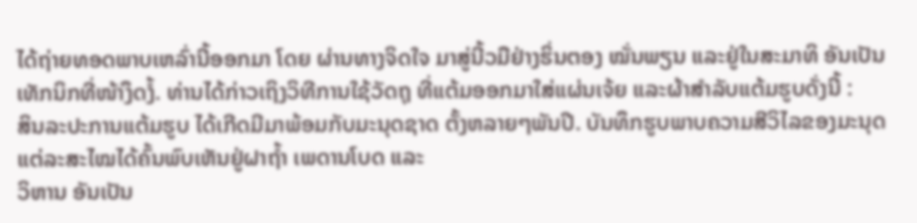ໄດ້ຖ່າຍທອດພາບເຫລົ່ານີ້ອອກມາ ໂດຍ ຜ່ານທາງຈິດໃຈ ມາສູ່ນີ້ວມືຢ່າງຮິ່ນຕອງ ໝັ່ນພຽນ ແລະຢູ່ໃນສະມາທິ ອັນເປັນ ເທັກນິກທີ່ໜ້າງຶດງໍ້. ທ່ານໄດ້ກ່າວເຖິງວິທີການໃຊ້ວັດຖຸ ທີ່ແຕ້ມອອກມາໃສ່ແຜ່ນເຈ້ຍ ແລະຜ້າສຳລັບແຕ້ມຮູບດັ່ງນີ້ :
ສິນລະປະການແຕ້ມຮູບ ໄດ້ເກີດມີມາພ້ອມກັບມະນຸດຊາດ ຕັ້ງຫລາຍໆພັນປີ. ບັນທຶກຮູບພາບຄວາມສີວິໄລຂອງມະນຸດ ແຕ່ລະສະໄໝໄດ້ຄົ້ນພົບເຫັນຢູ່ຝາຖ້ຳ ເພດານໂບດ ແລະ
ວິຫານ ອັນເປັນ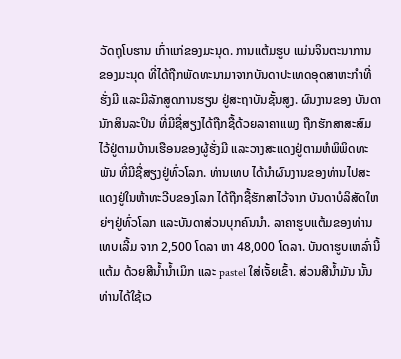ວັດຖຸໂບຮານ ເກົ່າແກ່ຂອງມະນຸດ. ການແຕ້ມຮູບ ແມ່ນຈິນຕະນາການ
ຂອງມະນຸດ ທີ່ໄດ້ຖືກພັດທະນາມາຈາກບັນດາປະເທດອຸດສາຫະກຳທີ່ຮັ່ງມີ ແລະມີລັກສູດການຮຽນ ຢູ່ສະຖາບັນຊັ້ນສູງ. ຜົນງານຂອງ ບັນດານັກສິນລະປິນ ທີ່ມີຊື່ສຽງໄດ້ຖືກຊື້ດ້ວຍລາຄາແພງ ຖືກຮັກສາສະສົມໄວ້ຢູ່ຕາມບ້ານເຮືອນຂອງຜູ້ຮັ່ງມີ ແລະວາງສະແດງຢູ່ຕາມຫໍພິພິດທະພັນ ທີ່ມີຊື່ສຽງຢູ່ທົ່ວໂລກ. ທ່ານເທບ ໄດ້ນຳຜົນງານຂອງທ່ານໄປສະແດງຢູ່ໃນຫ້າທະວີບຂອງໂລກ ໄດ້ຖືກຊື້ຮັກສາໄວ້ຈາກ ບັນດາບໍລິສັດໃຫຍ່ໆຢູ່ທົ່ວໂລກ ແລະບັນດາສ່ວນບຸກຄົນນຳ. ລາຄາຮູບແຕ້ມຂອງທ່ານເທບເລີ້ມ ຈາກ 2,500 ໂດລາ ຫາ 48,000 ໂດລາ. ບັນດາຮູບເຫລົ່ານີ້ ແຕ້ມ ດ້ວຍສີນ້ຳນ້ຳເມິກ ແລະ pastel ໃສ່ເຈັ້ຍເຂົ້າ. ສ່ວນສີນ້ຳມັນ ນັ້ນ ທ່ານໄດ້ໃຊ້ເວ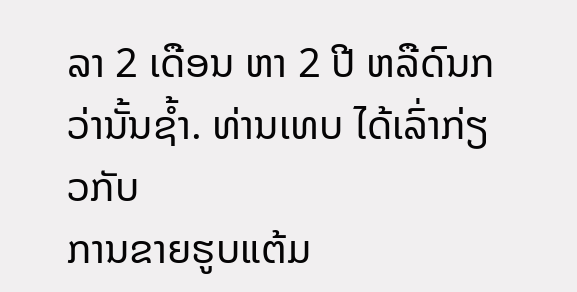ລາ 2 ເດືອນ ຫາ 2 ປີ ຫລືດົນກວ່ານັ້ນຊ້ຳ. ທ່ານເທບ ໄດ້ເລົ່າກ່ຽວກັບ
ການຂາຍຮູບແຕ້ມ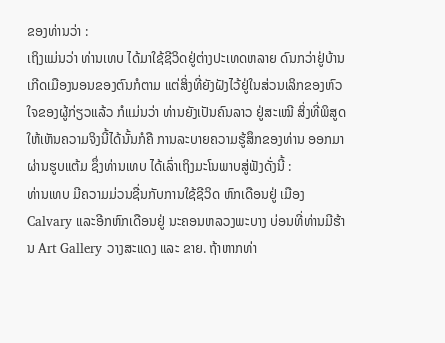ຂອງທ່ານວ່າ :
ເຖິງແມ່ນວ່າ ທ່ານເທບ ໄດ້ມາໃຊ້ຊີວິດຢູ່ຕ່າງປະເທດຫລາຍ ດົນກວ່າຢູ່ບ້ານເກີດເມືອງນອນຂອງຕົນກໍຕາມ ແຕ່ສິ່ງທີ່ຍັງຝັງໄວ້ຢູ່ໃນສ່ວນເລິກຂອງຫົວໃຈຂອງຜູ້ກ່ຽວແລ້ວ ກໍແມ່ນວ່າ ທ່ານຍັງເປັນຄົນລາວ ຢູ່ສະເໝີ ສິ່ງທີ່ພິສູດໃຫ້ເຫັນຄວາມຈິງນີ້ໄດ້ນັ້ນກໍຄື ການລະບາຍຄວາມຮູ້ສຶກຂອງທ່ານ ອອກມາຜ່ານຮູບແຕ້ມ ຊຶ່ງທ່ານເທບ ໄດ້ເລົ່າເຖິງມະໂນພາບສູ່ຟັງດັ່ງນີ້ :
ທ່ານເທບ ມີຄວາມມ່ວນຊື່ນກັບການໃຊ້ຊີວິດ ຫົກເດືອນຢູ່ ເມືອງ Calvary ແລະອີກຫົກເດືອນຢູ່ ນະຄອນຫລວງພະບາງ ບ່ອນທີ່ທ່ານມີຮ້ານ Art Gallery ວາງສະແດງ ແລະ ຂາຍ. ຖ້າຫາກທ່າ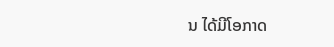ນ ໄດ້ມີໂອກາດ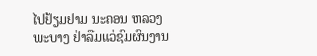ໄປຢ້ຽມຢາມ ນະຄອນ ຫລວງພະບາງ ຢ່າລືມແວ່ຊົມຜົນງານ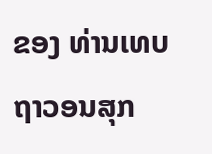ຂອງ ທ່ານເທບ ຖາວອນສຸກ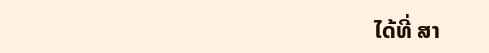ໄດ້ທີ່ ສາ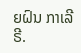ຍຝົນ ກາເລີຣີ.